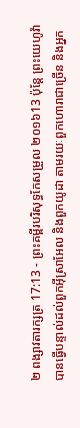២ ពង្សាវតារក្សត្រ 17:13 - ព្រះគម្ពីរបរិសុទ្ធកែសម្រួល ២០១៦13 ប៉ុន្តែ ព្រះយេហូវ៉ាបានធ្វើបន្ទាល់ដល់ពួកអ៊ីស្រាអែល និងពួកយូដា តាមរយៈពួកហោរាជាច្រើន និងអ្នក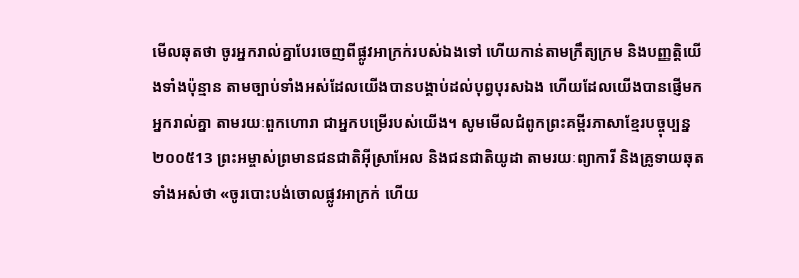មើលឆុតថា ចូរអ្នករាល់គ្នាបែរចេញពីផ្លូវអាក្រក់របស់ឯងទៅ ហើយកាន់តាមក្រឹត្យក្រម និងបញ្ញត្តិយើងទាំងប៉ុន្មាន តាមច្បាប់ទាំងអស់ដែលយើងបានបង្គាប់ដល់បុព្វបុរសឯង ហើយដែលយើងបានផ្ញើមកអ្នករាល់គ្នា តាមរយៈពួកហោរា ជាអ្នកបម្រើរបស់យើង។ សូមមើលជំពូកព្រះគម្ពីរភាសាខ្មែរបច្ចុប្បន្ន ២០០៥13 ព្រះអម្ចាស់ព្រមានជនជាតិអ៊ីស្រាអែល និងជនជាតិយូដា តាមរយៈព្យាការី និងគ្រូទាយឆុតទាំងអស់ថា «ចូរបោះបង់ចោលផ្លូវអាក្រក់ ហើយ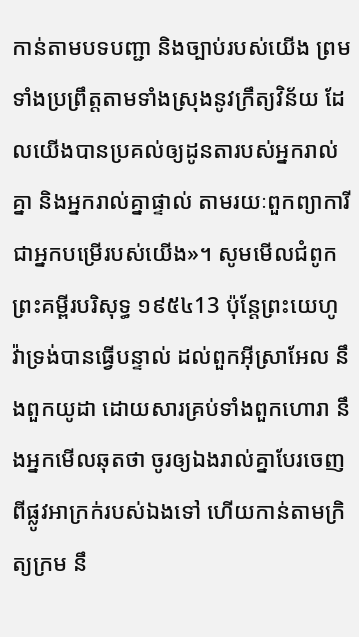កាន់តាមបទបញ្ជា និងច្បាប់របស់យើង ព្រមទាំងប្រព្រឹត្តតាមទាំងស្រុងនូវក្រឹត្យវិន័យ ដែលយើងបានប្រគល់ឲ្យដូនតារបស់អ្នករាល់គ្នា និងអ្នករាល់គ្នាផ្ទាល់ តាមរយៈពួកព្យាការី ជាអ្នកបម្រើរបស់យើង»។ សូមមើលជំពូកព្រះគម្ពីរបរិសុទ្ធ ១៩៥៤13 ប៉ុន្តែព្រះយេហូវ៉ាទ្រង់បានធ្វើបន្ទាល់ ដល់ពួកអ៊ីស្រាអែល នឹងពួកយូដា ដោយសារគ្រប់ទាំងពួកហោរា នឹងអ្នកមើលឆុតថា ចូរឲ្យឯងរាល់គ្នាបែរចេញពីផ្លូវអាក្រក់របស់ឯងទៅ ហើយកាន់តាមក្រិត្យក្រម នឹ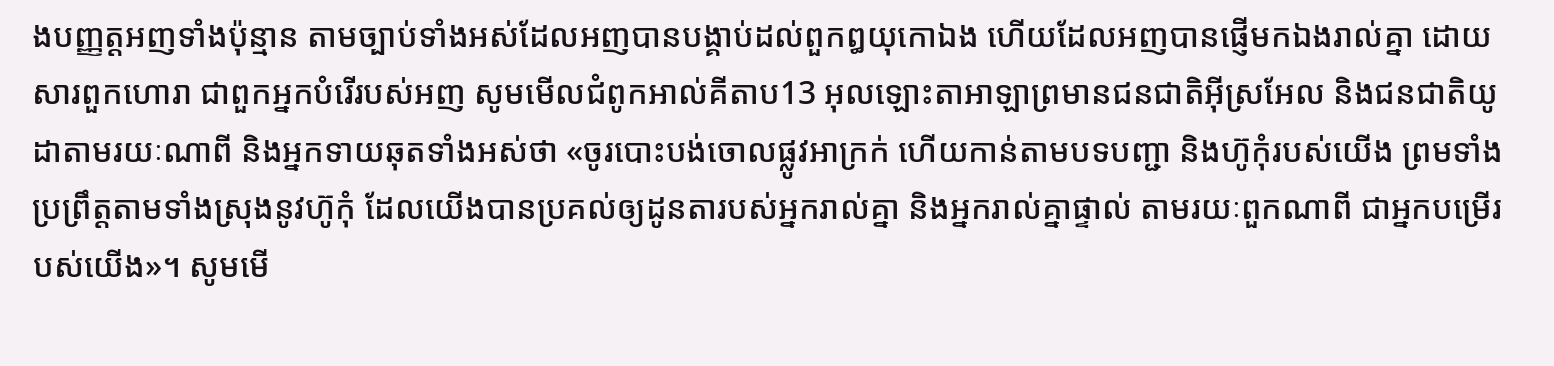ងបញ្ញត្តអញទាំងប៉ុន្មាន តាមច្បាប់ទាំងអស់ដែលអញបានបង្គាប់ដល់ពួកឰយុកោឯង ហើយដែលអញបានផ្ញើមកឯងរាល់គ្នា ដោយសារពួកហោរា ជាពួកអ្នកបំរើរបស់អញ សូមមើលជំពូកអាល់គីតាប13 អុលឡោះតាអាឡាព្រមានជនជាតិអ៊ីស្រអែល និងជនជាតិយូដាតាមរយៈណាពី និងអ្នកទាយឆុតទាំងអស់ថា «ចូរបោះបង់ចោលផ្លូវអាក្រក់ ហើយកាន់តាមបទបញ្ជា និងហ៊ូកុំរបស់យើង ព្រមទាំងប្រព្រឹត្តតាមទាំងស្រុងនូវហ៊ូកុំ ដែលយើងបានប្រគល់ឲ្យដូនតារបស់អ្នករាល់គ្នា និងអ្នករាល់គ្នាផ្ទាល់ តាមរយៈពួកណាពី ជាអ្នកបម្រើរបស់យើង»។ សូមមើ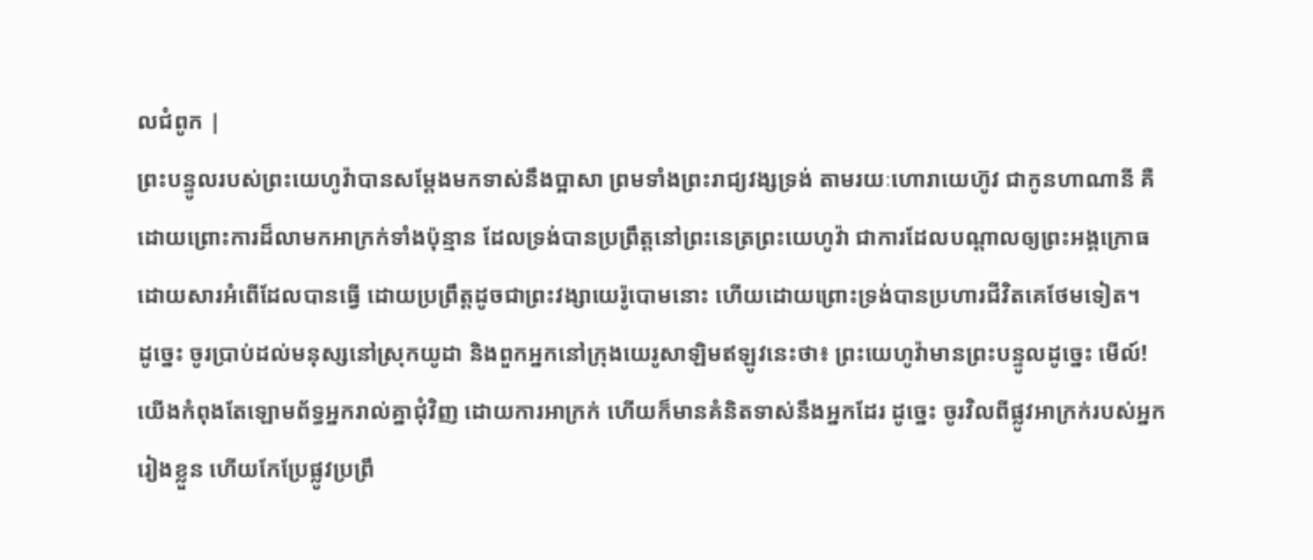លជំពូក |
ព្រះបន្ទូលរបស់ព្រះយេហូវ៉ាបានសម្ដែងមកទាស់នឹងប្អាសា ព្រមទាំងព្រះរាជ្យវង្សទ្រង់ តាមរយៈហោរាយេហ៊ូវ ជាកូនហាណានី គឺដោយព្រោះការដ៏លាមកអាក្រក់ទាំងប៉ុន្មាន ដែលទ្រង់បានប្រព្រឹត្តនៅព្រះនេត្រព្រះយេហូវ៉ា ជាការដែលបណ្ដាលឲ្យព្រះអង្គក្រោធដោយសារអំពើដែលបានធ្វើ ដោយប្រព្រឹត្តដូចជាព្រះវង្សាយេរ៉ូបោមនោះ ហើយដោយព្រោះទ្រង់បានប្រហារជីវិតគេថែមទៀត។
ដូច្នេះ ចូរប្រាប់ដល់មនុស្សនៅស្រុកយូដា និងពួកអ្នកនៅក្រុងយេរូសាឡិមឥឡូវនេះថា៖ ព្រះយេហូវ៉ាមានព្រះបន្ទូលដូច្នេះ មើល៍! យើងកំពុងតែឡោមព័ទ្ធអ្នករាល់គ្នាជុំវិញ ដោយការអាក្រក់ ហើយក៏មានគំនិតទាស់នឹងអ្នកដែរ ដូច្នេះ ចូរវិលពីផ្លូវអាក្រក់របស់អ្នករៀងខ្លួន ហើយកែប្រែផ្លូវប្រព្រឹ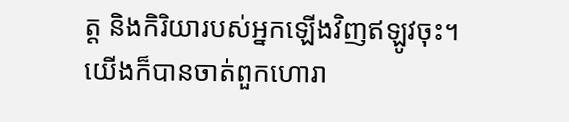ត្ត និងកិរិយារបស់អ្នកឡើងវិញឥឡូវចុះ។
យើងក៏បានចាត់ពួកហោរា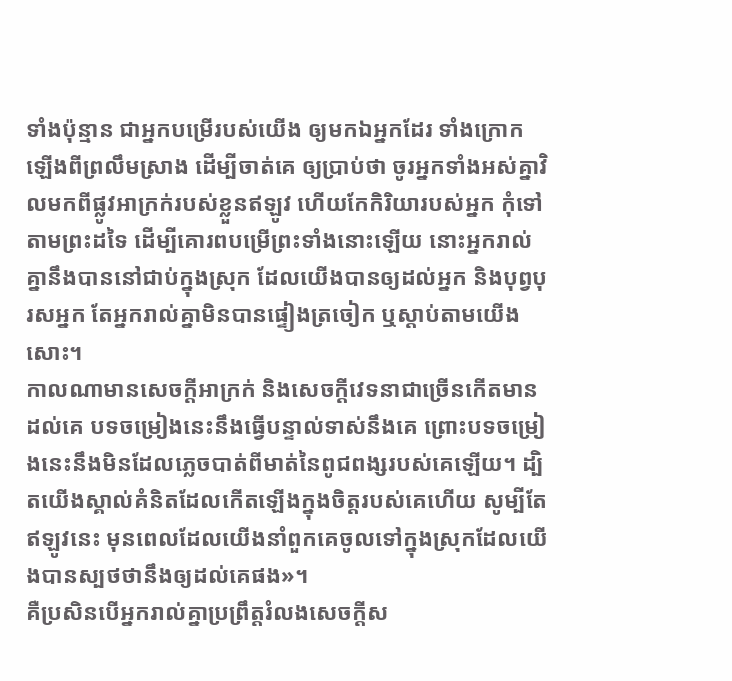ទាំងប៉ុន្មាន ជាអ្នកបម្រើរបស់យើង ឲ្យមកឯអ្នកដែរ ទាំងក្រោកឡើងពីព្រលឹមស្រាង ដើម្បីចាត់គេ ឲ្យប្រាប់ថា ចូរអ្នកទាំងអស់គ្នាវិលមកពីផ្លូវអាក្រក់របស់ខ្លួនឥឡូវ ហើយកែកិរិយារបស់អ្នក កុំទៅតាមព្រះដទៃ ដើម្បីគោរពបម្រើព្រះទាំងនោះឡើយ នោះអ្នករាល់គ្នានឹងបាននៅជាប់ក្នុងស្រុក ដែលយើងបានឲ្យដល់អ្នក និងបុព្វបុរសអ្នក តែអ្នករាល់គ្នាមិនបានផ្ទៀងត្រចៀក ឬស្តាប់តាមយើងសោះ។
កាលណាមានសេចក្ដីអាក្រក់ និងសេចក្ដីវេទនាជាច្រើនកើតមានដល់គេ បទចម្រៀងនេះនឹងធ្វើបន្ទាល់ទាស់នឹងគេ ព្រោះបទចម្រៀងនេះនឹងមិនដែលភ្លេចបាត់ពីមាត់នៃពូជពង្សរបស់គេឡើយ។ ដ្បិតយើងស្គាល់គំនិតដែលកើតឡើងក្នុងចិត្តរបស់គេហើយ សូម្បីតែឥឡូវនេះ មុនពេលដែលយើងនាំពួកគេចូលទៅក្នុងស្រុកដែលយើងបានស្បថថានឹងឲ្យដល់គេផង»។
គឺប្រសិនបើអ្នករាល់គ្នាប្រព្រឹត្តរំលងសេចក្ដីស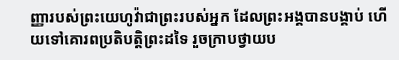ញ្ញារបស់ព្រះយេហូវ៉ាជាព្រះរបស់អ្នក ដែលព្រះអង្គបានបង្គាប់ ហើយទៅគោរពប្រតិបត្តិព្រះដទៃ រួចក្រាបថ្វាយប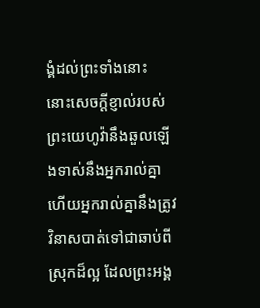ង្គំដល់ព្រះទាំងនោះ នោះសេចក្ដីខ្ញាល់របស់ព្រះយេហូវ៉ានឹងឆួលឡើងទាស់នឹងអ្នករាល់គ្នា ហើយអ្នករាល់គ្នានឹងត្រូវវិនាសបាត់ទៅជាឆាប់ពីស្រុកដ៏ល្អ ដែលព្រះអង្គ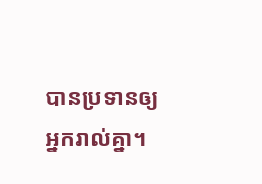បានប្រទានឲ្យអ្នករាល់គ្នា។